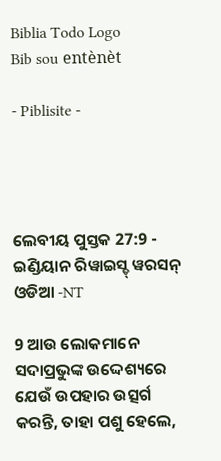Biblia Todo Logo
Bib sou entènèt

- Piblisite -




ଲେବୀୟ ପୁସ୍ତକ 27:9 - ଇଣ୍ଡିୟାନ ରିୱାଇସ୍ଡ୍ ୱରସନ୍ ଓଡିଆ -NT

9 ଆଉ ଲୋକମାନେ ସଦାପ୍ରଭୁଙ୍କ ଉଦ୍ଦେଶ୍ୟରେ ଯେଉଁ ଉପହାର ଉତ୍ସର୍ଗ କରନ୍ତି, ତାହା ପଶୁ ହେଲେ,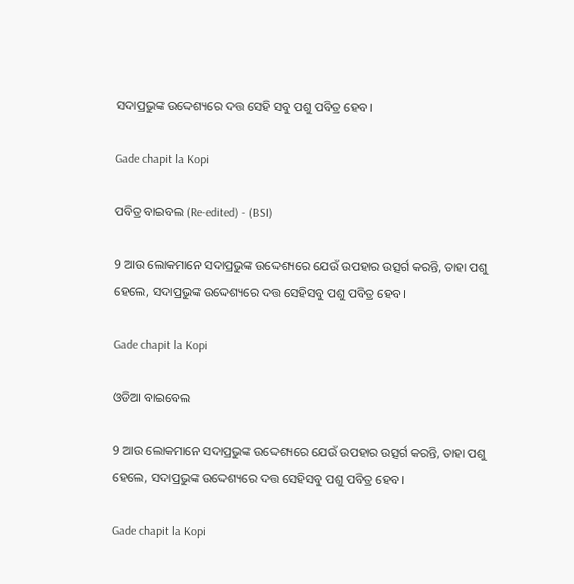ସଦାପ୍ରଭୁଙ୍କ ଉଦ୍ଦେଶ୍ୟରେ ଦତ୍ତ ସେହି ସବୁ ପଶୁ ପବିତ୍ର ହେବ।

Gade chapit la Kopi

ପବିତ୍ର ବାଇବଲ (Re-edited) - (BSI)

9 ଆଉ ଲୋକମାନେ ସଦାପ୍ରଭୁଙ୍କ ଉଦ୍ଦେଶ୍ୟରେ ଯେଉଁ ଉପହାର ଉତ୍ସର୍ଗ କରନ୍ତି, ତାହା ପଶୁ ହେଲେ, ସଦାପ୍ରଭୁଙ୍କ ଉଦ୍ଦେଶ୍ୟରେ ଦତ୍ତ ସେହିସବୁ ପଶୁ ପବିତ୍ର ହେବ।

Gade chapit la Kopi

ଓଡିଆ ବାଇବେଲ

9 ଆଉ ଲୋକମାନେ ସଦାପ୍ରଭୁଙ୍କ ଉଦ୍ଦେଶ୍ୟରେ ଯେଉଁ ଉପହାର ଉତ୍ସର୍ଗ କରନ୍ତି, ତାହା ପଶୁ ହେଲେ, ସଦାପ୍ରଭୁଙ୍କ ଉଦ୍ଦେଶ୍ୟରେ ଦତ୍ତ ସେହିସବୁ ପଶୁ ପବିତ୍ର ହେବ।

Gade chapit la Kopi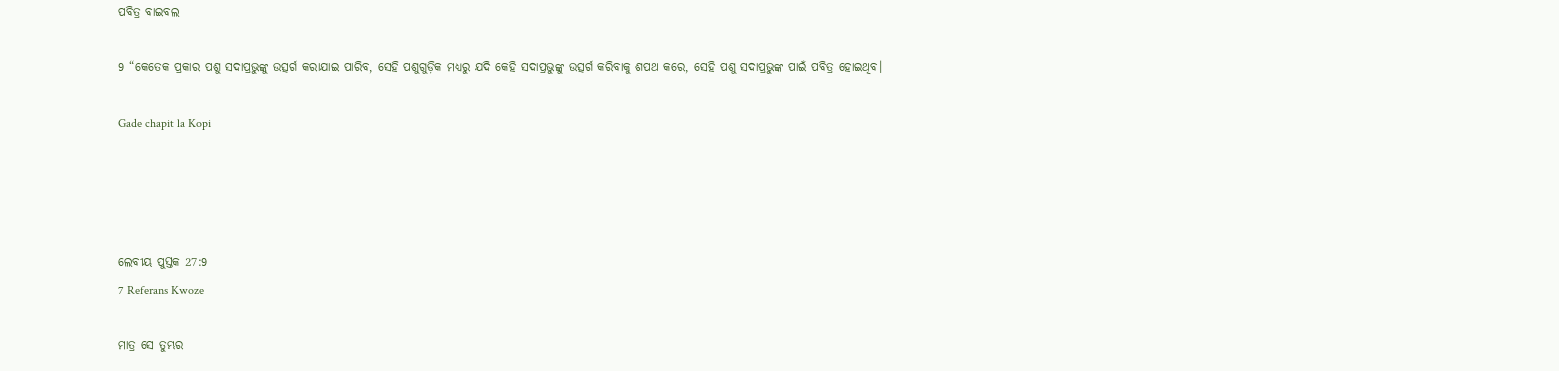ପବିତ୍ର ବାଇବଲ

9 “କେତେକ ପ୍ରକାର ପଶୁ ସଦାପ୍ରଭୁଙ୍କୁ ଉତ୍ସର୍ଗ କରାଯାଇ ପାରିବ, ସେହି ପଶୁଗୁଡ଼ିକ ମଧ୍ୟରୁ ଯଦି କେହି ସଦାପ୍ରଭୁଙ୍କୁ ଉତ୍ସର୍ଗ କରିବାକୁ ଶପଥ କରେ, ସେହି ପଶୁ ସଦାପ୍ରଭୁଙ୍କ ପାଇଁ ପବିତ୍ର ହୋଇଥିବ।

Gade chapit la Kopi




ଲେବୀୟ ପୁସ୍ତକ 27:9
7 Referans Kwoze

ମାତ୍ର ସେ ତୁମ୍ଭର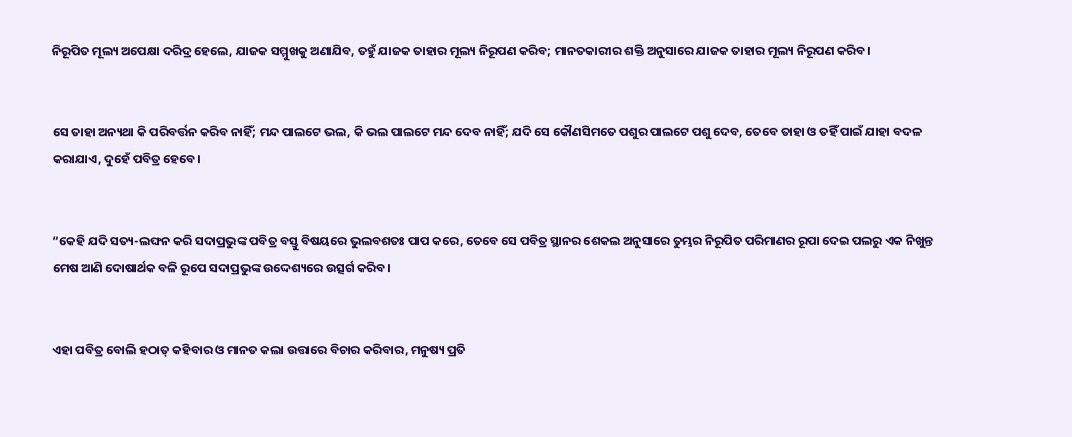ନିରୂପିତ ମୂଲ୍ୟ ଅପେକ୍ଷା ଦରିଦ୍ର ହେଲେ, ଯାଜକ ସମ୍ମୁଖକୁ ଅଣାଯିବ, ତହୁଁ ଯାଜକ ତାହାର ମୂଲ୍ୟ ନିରୂପଣ କରିବ; ମାନତକାରୀର ଶକ୍ତି ଅନୁସାରେ ଯାଜକ ତାହାର ମୂଲ୍ୟ ନିରୂପଣ କରିବ।


ସେ ତାହା ଅନ୍ୟଥା କି ପରିବର୍ତ୍ତନ କରିବ ନାହିଁ; ମନ୍ଦ ପାଲଟେ ଭଲ, କି ଭଲ ପାଲଟେ ମନ୍ଦ ଦେବ ନାହିଁ; ଯଦି ସେ କୌଣସିମତେ ପଶୁର ପାଲଟେ ପଶୁ ଦେବ, ତେବେ ତାହା ଓ ତହିଁ ପାଇଁ ଯାହା ବଦଳ କରାଯାଏ, ଦୁହେଁ ପବିତ୍ର ହେବେ।


“କେହି ଯଦି ସତ୍ୟ-ଲଙ୍ଘନ କରି ସଦାପ୍ରଭୁଙ୍କ ପବିତ୍ର ବସ୍ତୁ ବିଷୟରେ ଭୁଲବଶତଃ ପାପ କରେ, ତେବେ ସେ ପବିତ୍ର ସ୍ଥାନର ଶେକଲ ଅନୁସାରେ ତୁମ୍ଭର ନିରୂପିତ ପରିମାଣର ରୂପା ଦେଇ ପଲରୁ ଏକ ନିଖୁନ୍ତ ମେଷ ଆଣି ଦୋଷାର୍ଥକ ବଳି ରୂପେ ସଦାପ୍ରଭୁଙ୍କ ଉଦ୍ଦେଶ୍ୟରେ ଉତ୍ସର୍ଗ କରିବ।


ଏହା ପବିତ୍ର ବୋଲି ହଠାତ୍‍ କହିବାର ଓ ମାନତ କଲା ଉତ୍ତାରେ ବିଚାର କରିବାର, ମନୁଷ୍ୟ ପ୍ରତି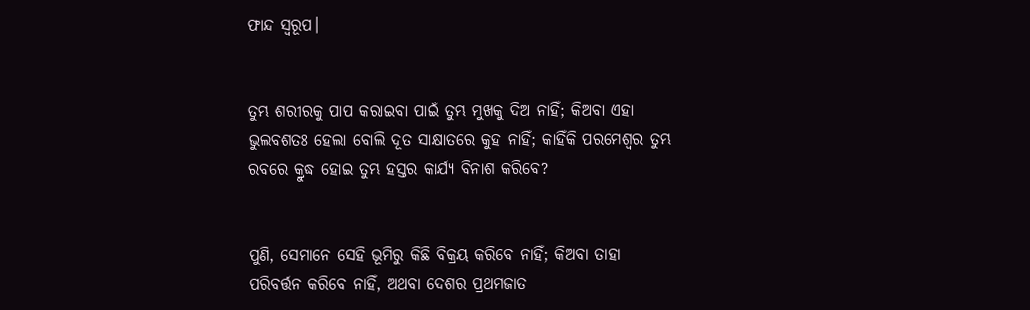ଫାନ୍ଦ ସ୍ୱରୂପ।


ତୁମ୍ଭ ଶରୀରକୁ ପାପ କରାଇବା ପାଇଁ ତୁମ୍ଭ ମୁଖକୁ ଦିଅ ନାହିଁ; କିଅବା ଏହା ଭୁଲବଶତଃ ହେଲା ବୋଲି ଦୂତ ସାକ୍ଷାତରେ କୁହ ନାହିଁ; କାହିଁକି ପରମେଶ୍ୱର ତୁମ୍ଭ ରବରେ କ୍ରୁଦ୍ଧ ହୋଇ ତୁମ୍ଭ ହସ୍ତର କାର୍ଯ୍ୟ ବିନାଶ କରିବେ?


ପୁଣି, ସେମାନେ ସେହି ଭୂମିରୁ କିଛି ବିକ୍ରୟ କରିବେ ନାହିଁ; କିଅବା ତାହା ପରିବର୍ତ୍ତନ କରିବେ ନାହିଁ, ଅଥବା ଦେଶର ପ୍ରଥମଜାତ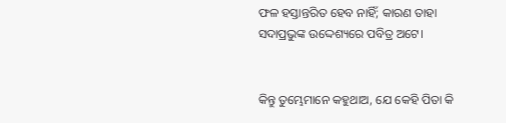ଫଳ ହସ୍ତାନ୍ତରିତ ହେବ ନାହିଁ; କାରଣ ତାହା ସଦାପ୍ରଭୁଙ୍କ ଉଦ୍ଦେଶ୍ୟରେ ପବିତ୍ର ଅଟେ।


କିନ୍ତୁ ତୁମ୍ଭେମାନେ କହୁଥାଅ, ଯେ କେହି ପିତା କି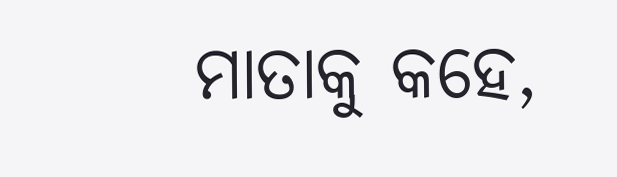ମାତାକୁ କହେ,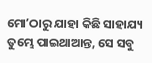ମୋʼଠାରୁ ଯାହା କିଛି ସାହାଯ୍ୟ ତୁମ୍ଭେ ପାଇଥାଆନ୍ତ, ସେ ସବୁ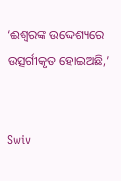‘ଈଶ୍ବରଙ୍କ ଉଦ୍ଦେଶ୍ୟରେ ଉତ୍ସର୍ଗୀକୃତ ହୋଇଅଛି,’


Swiv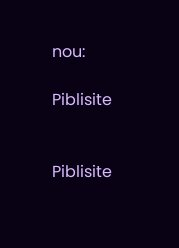nou:

Piblisite


Piblisite